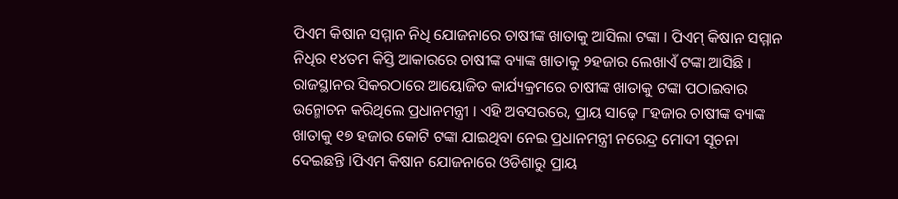ପିଏମ କିଷାନ ସମ୍ମାନ ନିଧି ଯୋଜନାରେ ଚାଷୀଙ୍କ ଖାତାକୁ ଆସିଲା ଟଙ୍କା । ପିଏମ୍ କିଷାନ ସମ୍ମାନ ନିଧିର ୧୪ତମ କିସ୍ତି ଆକାରରେ ଚାଷୀଙ୍କ ବ୍ୟାଙ୍କ ଖାତାକୁ ୨ହଜାର ଲେଖାଏଁ ଟଙ୍କା ଆସିଛି । ରାଜସ୍ଥାନର ସିକରଠାରେ ଆୟୋଜିତ କାର୍ଯ୍ୟକ୍ରମରେ ଚାଷୀଙ୍କ ଖାତାକୁ ଟଙ୍କା ପଠାଇବାର ଉନ୍ମୋଚନ କରିଥିଲେ ପ୍ରଧାନମନ୍ତ୍ରୀ । ଏହି ଅବସରରେ, ପ୍ରାୟ ସାଢ଼େ ୮ହଜାର ଚାଷୀଙ୍କ ବ୍ୟାଙ୍କ ଖାତାକୁ ୧୭ ହଜାର କୋଟି ଟଙ୍କା ଯାଇଥିବା ନେଇ ପ୍ରଧାନମନ୍ତ୍ରୀ ନରେନ୍ଦ୍ର ମୋଦୀ ସୂଚନା ଦେଇଛନ୍ତି ।ପିଏମ କିଷାନ ଯୋଜନାରେ ଓଡିଶାରୁ ପ୍ରାୟ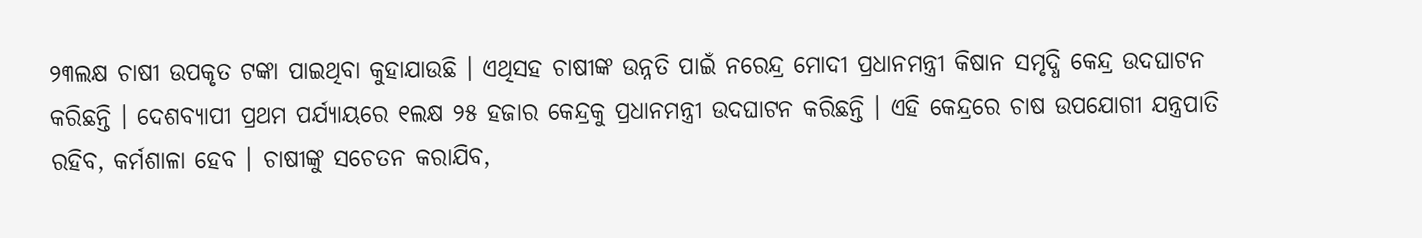୨୩ଲକ୍ଷ ଚାଷୀ ଉପକୃତ ଟଙ୍କା ପାଇଥିବା କୁହାଯାଉଛି । ଏଥିସହ ଚାଷୀଙ୍କ ଉନ୍ନତି ପାଇଁ ନରେନ୍ଦ୍ର ମୋଦୀ ପ୍ରଧାନମନ୍ତ୍ରୀ କିଷାନ ସମୃଦ୍ଧି କେନ୍ଦ୍ର ଉଦଘାଟନ କରିଛନ୍ତି । ଦେଶବ୍ୟାପୀ ପ୍ରଥମ ପର୍ଯ୍ୟାୟରେ ୧ଲକ୍ଷ ୨୫ ହଜାର କେନ୍ଦ୍ରକୁ ପ୍ରଧାନମନ୍ତ୍ରୀ ଉଦଘାଟନ କରିଛନ୍ତି । ଏହି କେନ୍ଦ୍ରରେ ଚାଷ ଉପଯୋଗୀ ଯନ୍ତ୍ରପାତି ରହିବ, କର୍ମଶାଳା ହେବ । ଚାଷୀଙ୍କୁ ସଚେତନ କରାଯିବ,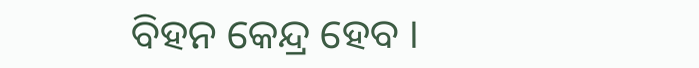ବିହନ କେନ୍ଦ୍ର ହେବ ।